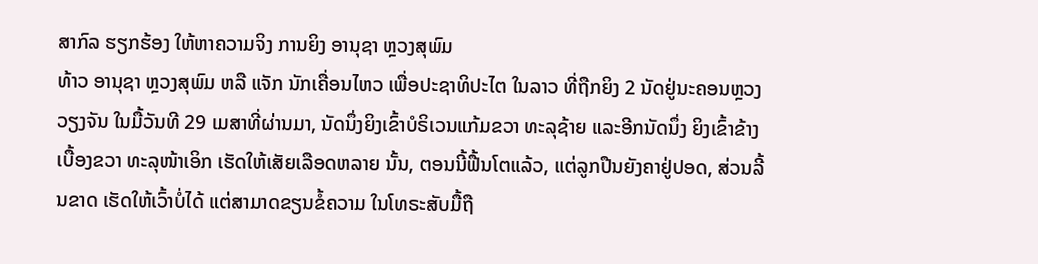ສາກົລ ຮຽກຮ້ອງ ໃຫ້ຫາຄວາມຈິງ ການຍິງ ອານຸຊາ ຫຼວງສຸພົມ
ທ້າວ ອານຸຊາ ຫຼວງສຸພົມ ຫລື ແຈັກ ນັກເຄື່ອນໄຫວ ເພື່ອປະຊາທິປະໄຕ ໃນລາວ ທີ່ຖືກຍິງ 2 ນັດຢູ່ນະຄອນຫຼວງວຽງຈັນ ໃນມື້ວັນທີ 29 ເມສາທີ່ຜ່ານມາ, ນັດນຶ່ງຍິງເຂົ້າບໍຣິເວນແກ້ມຂວາ ທະລຸຊ້າຍ ແລະອີກນັດນຶ່ງ ຍິງເຂົ້າຂ້າງເບື້ອງຂວາ ທະລຸໜ້າເອິກ ເຮັດໃຫ້ເສັຍເລືອດຫລາຍ ນັ້ນ, ຕອນນີ້ຟື້ນໂຕແລ້ວ, ແຕ່ລູກປືນຍັງຄາຢູ່ປອດ, ສ່ວນລີ້ນຂາດ ເຮັດໃຫ້ເວົ້າບໍ່ໄດ້ ແຕ່ສາມາດຂຽນຂໍ້ຄວາມ ໃນໂທຣະສັບມື້ຖື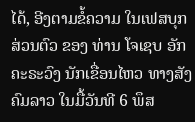ໄດ້, ອີງຕາມຂໍ້ຄວາມ ໃນເຟສບຸກ ສ່ວນຕົວ ຂອງ ທ່ານ ໂຈເຊບ ອັກຄະຣະວົງ ນັກເຂື່ອນໄຫວ ທາງສັງຄົມລາວ ໃນມື້ວັນທີ 6 ພຶສ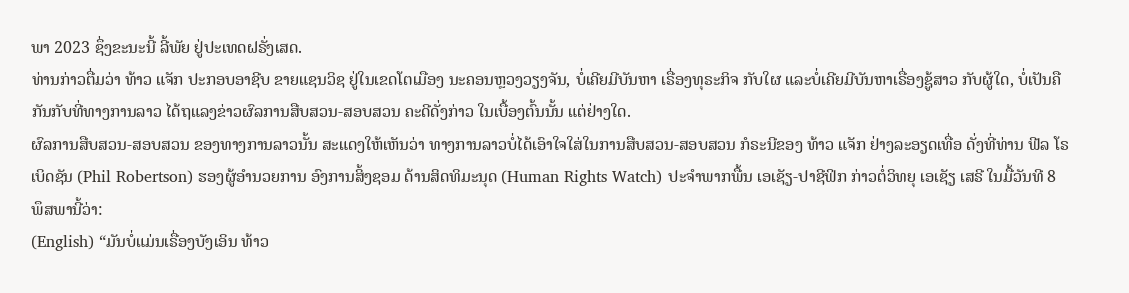ພາ 2023 ຊຶ່ງຂະນະນີ້ ລີ້ພັຍ ຢູ່ປະເທດຝຣັ່ງເສດ.
ທ່ານກ່າວຕື່ມວ່າ ທ້າວ ແຈັກ ປະກອບອາຊີບ ຂາຍແຊນວິຊ ຢູ່ໃນເຂດໂຕເມືອງ ນະຄອນຫຼວງວຽງຈັນ, ບໍ່ເຄີຍມີບັນຫາ ເຣື່ອງທຸຣະກິຈ ກັບໃຜ ແລະບໍ່ເຄີຍມີບັນຫາເຣື່ອງຊູ້ສາວ ກັບຜູ້ໃດ, ບໍ່ເປັນຄືກັນກັບທີ່ທາງການລາວ ໄດ້ຖແລງຂ່າວຜົລການສືບສວນ-ສອບສວນ ຄະດີດັ່ງກ່າວ ໃນເບື້ອງຕົ້ນນັ້ນ ແຕ່ຢ່າງໃດ.
ຜົລການສືບສວນ-ສອບສວນ ຂອງທາງການລາວນັ້ນ ສະແດງໃຫ້ເຫັນວ່າ ທາງການລາວບໍ່ໄດ້ເອົາໃຈໃສ່ໃນການສືບສວນ-ສອບສວນ ກໍຣະນີຂອງ ທ້າວ ແຈັກ ຢ່າງລະອຽດເທື່ອ ດັ່ງທີ່ທ່ານ ຟີລ ໂຣເບິດຊັນ (Phil Robertson) ຮອງຜູ້ອໍານວຍການ ອົງການສິ້ງຊອມ ດ້ານສິດທິມະນຸດ (Human Rights Watch) ປະຈໍາພາກພື້ນ ເອເຊັຽ-ປາຊີຟິກ ກ່າວຕໍ່ວິທຍຸ ເອເຊັຽ ເສຣີ ໃນມື້ວັນທີ 8 ພຶສພານີ້ວ່າ:
(English) “ມັນບໍ່ແມ່ນເຣື່ອງບັງເອິນ ທ້າວ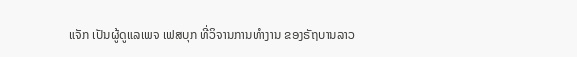ແຈັກ ເປັນຜູ້ດູແລເພຈ ເຟສບຸກ ທີ່ວິຈານການທໍາງານ ຂອງຣັຖບານລາວ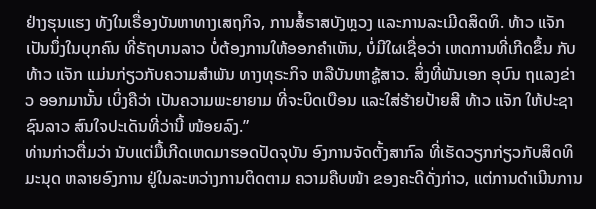ຢ່າງຮຸນແຮງ ທັງໃນເຣື່ອງບັນຫາທາງເສຖກິຈ, ການສໍ້ຣາສບັງຫຼວງ ແລະການລະເມີດສິດທິ. ທ້າວ ແຈັກ ເປັນນຶ່ງໃນບຸກຄົນ ທີ່ຣັຖບານລາວ ບໍ່ຕ້ອງການໃຫ້ອອກຄໍາເຫັນ, ບໍ່ມີໃຜເຊື່ອວ່າ ເຫດການທີ່ເກີດຂຶ້ນ ກັບ ທ້າວ ແຈັກ ແມ່ນກ່ຽວກັບຄວາມສໍາພັນ ທາງທຸຣະກິຈ ຫລືບັນຫາຊູ້ສາວ. ສິ່ງທີ່ພັນເອກ ອຸບົນ ຖແລງຂ່າວ ອອກມານັ້ນ ເບິ່ງຄືວ່າ ເປັນຄວາມພະຍາຍາມ ທີ່ຈະບິດເບືອນ ແລະໃສ່ຮ້າຍປ້າຍສີ ທ້າວ ແຈັກ ໃຫ້ປະຊາຊົນລາວ ສົນໃຈປະເດັນທີ່ວ່ານີ້ ໜ້ອຍລົງ.”
ທ່ານກ່າວຕື່ມວ່າ ນັບແຕ່ມື້ເກີດເຫດມາຮອດປັດຈຸບັນ ອົງການຈັດຕັ້ງສາກົລ ທີ່ເຮັດວຽກກ່ຽວກັບສິດທິມະນຸດ ຫລາຍອົງການ ຢູ່ໃນລະຫວ່າງການຕິດຕາມ ຄວາມຄືບໜ້າ ຂອງຄະດີດັ່ງກ່າວ, ແຕ່ການດໍາເນີນການ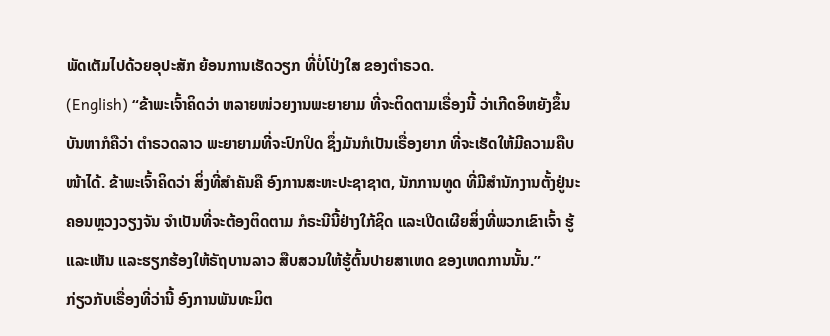ພັດເຕັມໄປດ້ວຍອຸປະສັກ ຍ້ອນການເຮັດວຽກ ທີ່ບໍ່ໂປ່ງໃສ ຂອງຕໍາຣວດ.
(English) “ຂ້າພະເຈົ້າຄິດວ່າ ຫລາຍໜ່ວຍງານພະຍາຍາມ ທີ່ຈະຕິດຕາມເຣື່ອງນີ້ ວ່າເກີດອິຫຍັງຂຶ້ນ ບັນຫາກໍຄືວ່າ ຕໍາຣວດລາວ ພະຍາຍາມທີ່ຈະປົກປິດ ຊຶ່ງມັນກໍເປັນເຣື່ອງຍາກ ທີ່ຈະເຮັດໃຫ້ມີຄວາມຄືບໜ້າໄດ້. ຂ້າພະເຈົ້າຄິດວ່າ ສິ່ງທີ່ສໍາຄັນຄື ອົງການສະຫະປະຊາຊາຕ, ນັກການທູດ ທີ່ມີສໍານັກງານຕັ້ງຢູ່ນະຄອນຫຼວງວຽງຈັນ ຈໍາເປັນທີ່ຈະຕ້ອງຕິດຕາມ ກໍຣະນີນີ້ຢ່າງໃກ້ຊິດ ແລະເປີດເຜີຍສິ່ງທີ່ພວກເຂົາເຈົ້າ ຮູ້ ແລະເຫັນ ແລະຮຽກຮ້ອງໃຫ້ຣັຖບານລາວ ສືບສວນໃຫ້ຮູ້ຕົ້ນປາຍສາເຫດ ຂອງເຫດການນັ້ນ.”
ກ່ຽວກັບເຣື່ອງທີ່ວ່ານີ້ ອົງການພັນທະມິຕ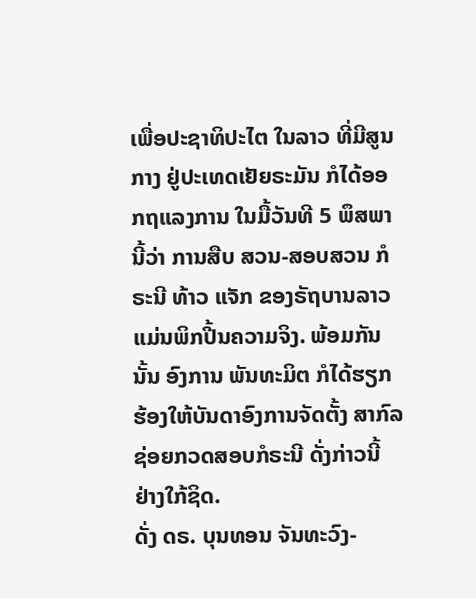ເພື່ອປະຊາທິປະໄຕ ໃນລາວ ທີ່ມີສູນກາງ ຢູ່ປະເທດເຢັຍຣະມັນ ກໍໄດ້ອອກຖແລງການ ໃນມື້ວັນທີ 5 ພຶສພາ ນີ້ວ່າ ການສືບ ສວນ-ສອບສວນ ກໍຣະນີ ທ້າວ ແຈັກ ຂອງຣັຖບານລາວ ແມ່ນພິກປີ້ນຄວາມຈິງ. ພ້ອມກັນນັ້ນ ອົງການ ພັນທະມິຕ ກໍໄດ້ຮຽກຮ້ອງໃຫ້ບັນດາອົງການຈັດຕັ້ງ ສາກົລ ຊ່ອຍກວດສອບກໍຣະນີ ດັ່ງກ່າວນີ້ ຢ່າງໃກ້ຊິດ.
ດັ່ງ ດຣ. ບຸນທອນ ຈັນທະວົງ-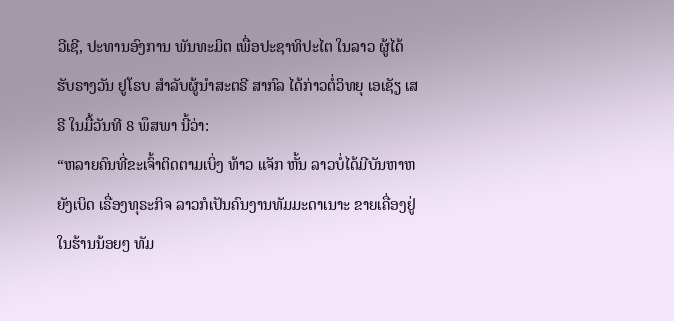ວີເຊີ, ປະທານອົງການ ພັນທະມິຕ ເພື່ອປະຊາທິປະໄຕ ໃນລາວ ຜູ້ໄດ້ຮັບຣາງວັນ ຢູໂຣບ ສໍາລັບຜູ້ນໍາສະຕຣີ ສາກົລ ໄດ້ກ່າວຕໍ່ວິທຍຸ ເອເຊັຽ ເສຣີ ໃນມື້ວັນທີ 8 ພຶສພາ ນີ້ວ່າ:
“ຫລາຍຄົນທີ່ຂະເຈົ້າຕິດຕາມເບິ່ງ ທ້າວ ແຈັກ ຫັ້ນ ລາວບໍ່ໄດ້ມີບັນຫາຫຍັງເບິດ ເຣື່ອງທຸຣະກິຈ ລາວກໍເປັນຄົນງານທັມມະດາເນາະ ຂາຍເຄື່ອງຢູ່ໃນຮ້ານນ້ອຍໆ ທັມ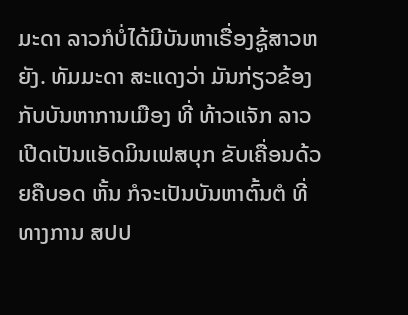ມະດາ ລາວກໍບໍ່ໄດ້ມີບັນຫາເຣື່ອງຊູ້ສາວຫຍັງ. ທັມມະດາ ສະແດງວ່າ ມັນກ່ຽວຂ້ອງກັບບັນຫາການເມືອງ ທີ່ ທ້າວແຈັກ ລາວເປີດເປັນແອັດມິນເຟສບຸກ ຂັບເຄື່ອນດ້ວຍຄືບອດ ຫັ້ນ ກໍຈະເປັນບັນຫາຕົ້ນຕໍ ທີ່ທາງການ ສປປ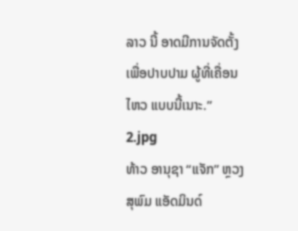ລາວ ນີ້ ອາດມີການຈັດຕັ້ງ ເພື່ອປາບປາມ ຜູ້ທີ່ເຄື່ອນໄຫວ ແບບນີ້ເນາະ.”
2.jpg
ທ້າວ ອານຸຊາ “ແຈັກ” ຫຼວງສຸພົມ ແອັດມິນດ໌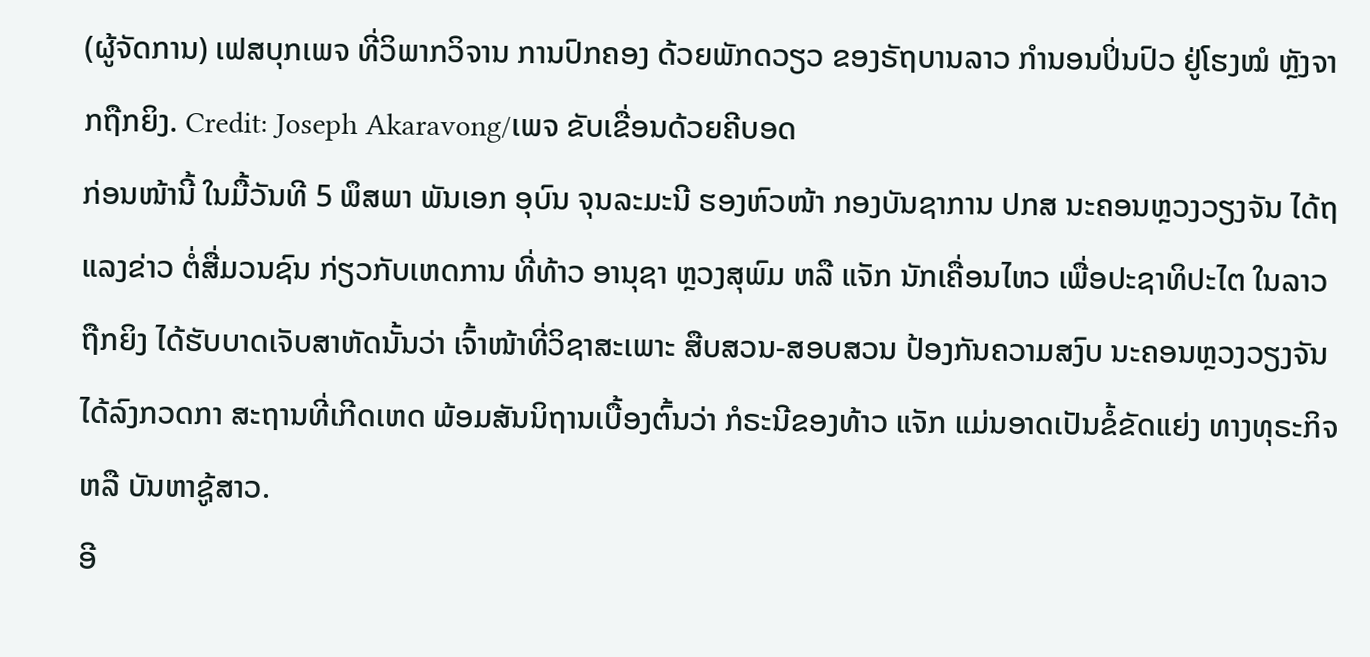(ຜູ້ຈັດການ) ເຟສບຸກເພຈ ທີ່ວິພາກວິຈານ ການປົກຄອງ ດ້ວຍພັກດວຽວ ຂອງຣັຖບານລາວ ກຳນອນປິ່ນປົວ ຢູ່ໂຮງໝໍ ຫຼັງຈາກຖືກຍິງ. Credit: Joseph Akaravong/ເພຈ ຂັບເຂື່ອນດ້ວຍຄີບອດ
ກ່ອນໜ້ານີ້ ໃນມື້ວັນທີ 5 ພຶສພາ ພັນເອກ ອຸບົນ ຈຸນລະມະນີ ຮອງຫົວໜ້າ ກອງບັນຊາການ ປກສ ນະຄອນຫຼວງວຽງຈັນ ໄດ້ຖແລງຂ່າວ ຕໍ່ສື່ມວນຊົນ ກ່ຽວກັບເຫດການ ທີ່ທ້າວ ອານຸຊາ ຫຼວງສຸພົມ ຫລື ແຈັກ ນັກເຄື່ອນໄຫວ ເພື່ອປະຊາທິປະໄຕ ໃນລາວ ຖືກຍິງ ໄດ້ຮັບບາດເຈັບສາຫັດນັ້ນວ່າ ເຈົ້າໜ້າທີ່ວິຊາສະເພາະ ສືບສວນ-ສອບສວນ ປ້ອງກັນຄວາມສງົບ ນະຄອນຫຼວງວຽງຈັນ ໄດ້ລົງກວດກາ ສະຖານທີ່ເກີດເຫດ ພ້ອມສັນນິຖານເບື້ອງຕົ້ນວ່າ ກໍຣະນີຂອງທ້າວ ແຈັກ ແມ່ນອາດເປັນຂໍ້ຂັດແຍ່ງ ທາງທຸຣະກິຈ ຫລື ບັນຫາຊູ້ສາວ.
ອີ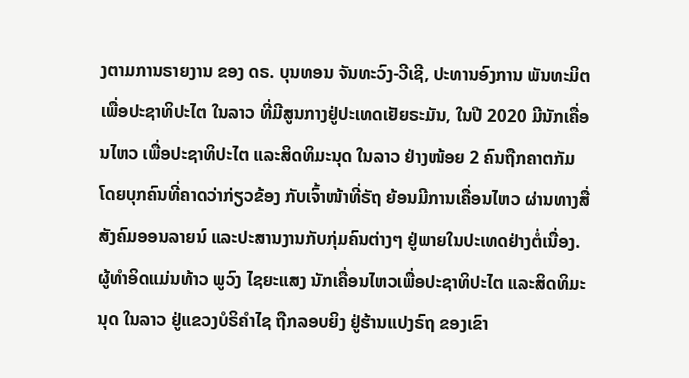ງຕາມການຣາຍງານ ຂອງ ດຣ. ບຸນທອນ ຈັນທະວົງ-ວີເຊີ, ປະທານອົງການ ພັນທະມິຕ ເພື່ອປະຊາທິປະໄຕ ໃນລາວ ທີ່ມີສູນກາງຢູ່ປະເທດເຢັຍຣະມັນ, ໃນປີ 2020 ມີນັກເຄື່ອນໄຫວ ເພື່ອປະຊາທິປະໄຕ ແລະສິດທິມະນຸດ ໃນລາວ ຢ່າງໜ້ອຍ 2 ຄົນຖືກຄາຕກັມ ໂດຍບຸກຄົນທີ່ຄາດວ່າກ່ຽວຂ້ອງ ກັບເຈົ້າໜ້າທີ່ຣັຖ ຍ້ອນມີການເຄື່ອນໄຫວ ຜ່ານທາງສື່ສັງຄົມອອນລາຍນ໌ ແລະປະສານງານກັບກຸ່ມຄົນຕ່າງໆ ຢູ່ພາຍໃນປະເທດຢ່າງຕໍ່ເນື່ອງ. ຜູ້ທໍາອິດແມ່ນທ້າວ ພູວົງ ໄຊຍະແສງ ນັກເຄື່ອນໄຫວເພື່ອປະຊາທິປະໄຕ ແລະສິດທິມະນຸດ ໃນລາວ ຢູ່ແຂວງບໍຣິຄໍາໄຊ ຖືກລອບຍິງ ຢູ່ຮ້ານແປງຣົຖ ຂອງເຂົາ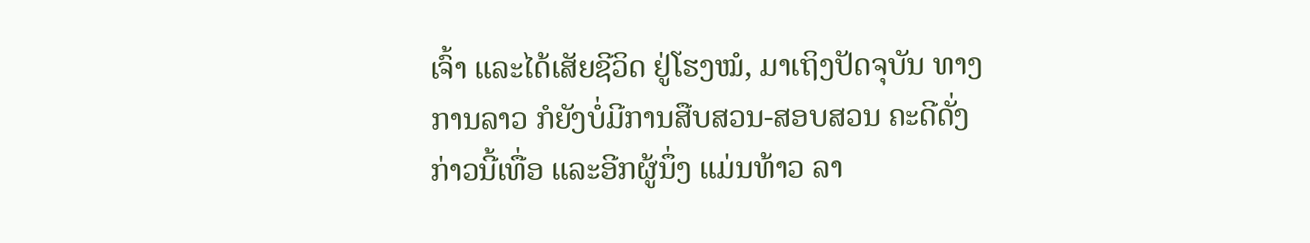ເຈົ້າ ແລະໄດ້ເສັຍຊີວິດ ຢູ່ໂຮງໝໍ, ມາເຖິງປັດຈຸບັນ ທາງການລາວ ກໍຍັງບໍ່ມີການສືບສວນ-ສອບສວນ ຄະດີດັ່ງກ່າວນີ້ເທື່ອ ແລະອີກຜູ້ນຶ່ງ ແມ່ນທ້າວ ລາ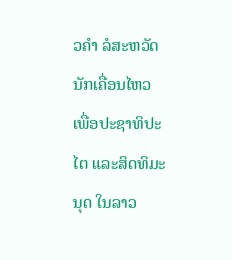ວຄໍາ ລໍສະຫວັດ ນັກເຄື່ອນໄຫວ ເພື່ອປະຊາທິປະໄຕ ແລະສິດທິມະນຸດ ໃນລາວ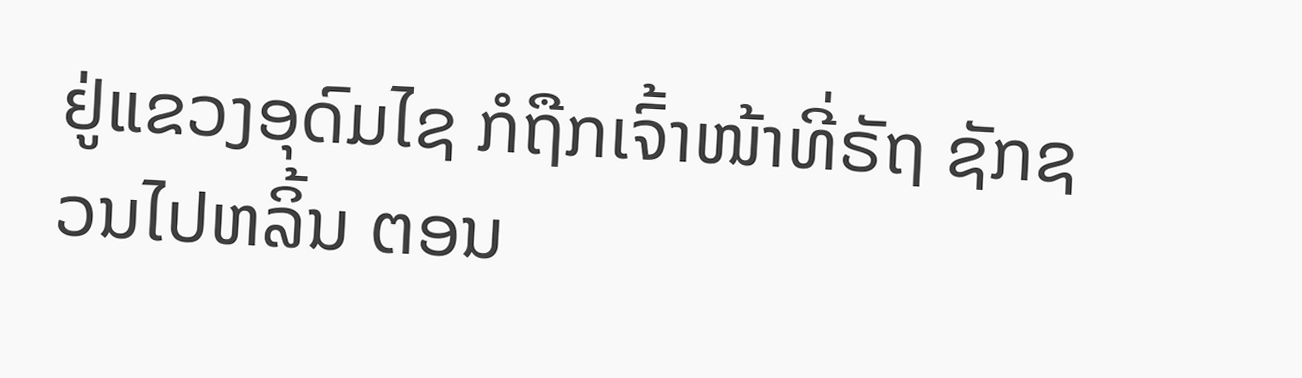ຢູ່ແຂວງອຸດົມໄຊ ກໍຖືກເຈົ້າໜ້າທີ່ຣັຖ ຊັກຊວນໄປຫລິ້ນ ຕອນ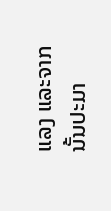ແລງ ແລະຈາກນັ້ນປະມາ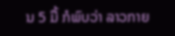ນ 5 ມື້ ກໍພົບວ່າ ລາວກາຍ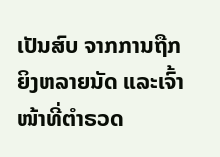ເປັນສົບ ຈາກການຖືກຍິງຫລາຍນັດ ແລະເຈົ້າໜ້າທີ່ຕໍາຣວດ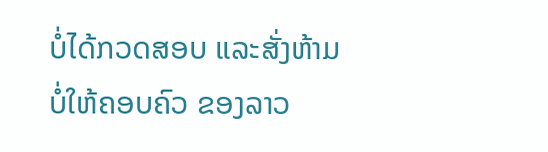ບໍ່ໄດ້ກວດສອບ ແລະສັ່ງຫ້າມ ບໍ່ໃຫ້ຄອບຄົວ ຂອງລາວ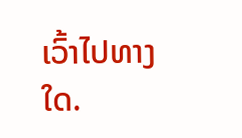ເວົ້າໄປທາງໃດ.